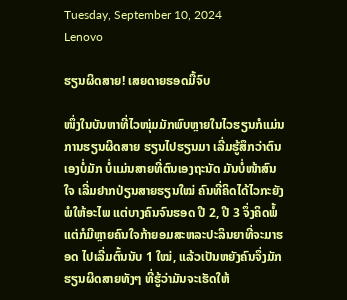Tuesday, September 10, 2024
Lenovo

ຮຽນຜິດສາຍ! ເສຍດາຍຮອດມື້ຈົບ

ໜຶ່ງໃນບັນຫາທີ່ໄວໜຸ່ມມັກພົບຫຼາຍໃນໄວຮຽນກໍແມ່ນ ການຮຽນຜິດສາຍ ຮຽນໄປຮຽນມາ ເລີ່ມຮູ້ສຶກວ່າຕົນເອງບໍ່ມັກ ບໍ່ແມ່ນສາຍທີ່ຕົນເອງຖະນັດ ມັນບໍ່ໜ້າສົນໃຈ ເລີ່ມຢາກປ່ຽນສາຍຮຽນໃໝ່ ຄົນທີ່ຄິດໄດ້ໄວກະຍັງພໍໃຫ້ອະໄພ ແຕ່ບາງຄົນຈົນຮອດ ປີ 2, ປີ 3 ຈຶ່ງຄິດພໍ້ ແຕ່ກໍມີຫຼາຍຄົນໃຈກ້າຍອມສະຫລະປະລິນຍາທີ່ຈະມາຮອດ ໄປເລີ່ມຕົ້ນນັບ 1 ໃໝ່, ແລ້ວເປັນຫຍັງຄົນຈຶ່ງມັກຮຽນຜິດສາຍທັງໆ ທີ່ຮູ້ວ່າມັນຈະເຮັດໃຫ້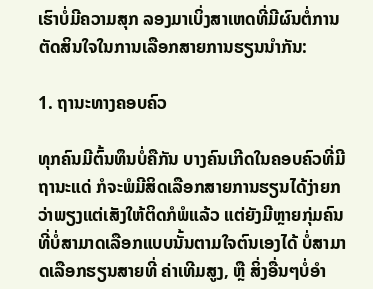ເຮົາບໍ່ມີຄວາມສຸກ ລອງມາເບິ່ງສາເຫດທີ່ມີຜົນຕໍ່ການຕັດສິນໃຈໃນການເລືອກສາຍການຮຽນນຳກັນ:

1. ຖານະທາງຄອບຄົວ

ທຸກຄົນມີຕົ້ນທຶນບໍ່ຄືກັນ ບາງຄົນເກີດໃນຄອບຄົວທີ່ມີຖານະແດ່ ກໍຈະພໍມີສິດເລືອກສາຍການຮຽນໄດ້ງ່າຍກວ່າພຽງແຕ່ເສັງໃຫ້ຕິດກໍພໍແລ້ວ ແຕ່ຍັງມີຫຼາຍກຸ່ມຄົນທີ່ບໍ່ສາມາດເລືອກແບບນັ້ນຕາມໃຈຕົນເອງໄດ້ ບໍ່ສາມາດເລືອກຮຽນສາຍທີ່ ຄ່າເທີມສູງ, ຫຼື ສິ່ງອື່ນໆບໍ່ອຳ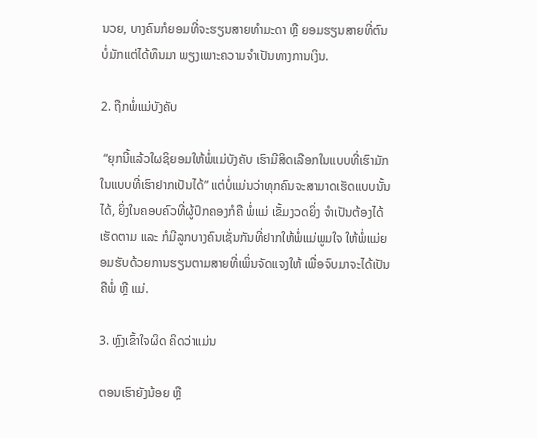ນວຍ, ບາງຄົນກໍຍອມທີ່ຈະຮຽນສາຍທຳມະດາ ຫຼື ຍອມຮຽນສາຍທີ່ຕົນບໍ່ມັກແຕ່ໄດ້ທຶນມາ ພຽງເພາະຄວາມຈຳເປັນທາງການເງິນ.

2. ຖືກພໍ່ແມ່ບັງຄັບ

 “ຍຸກນີ້ແລ້ວໃຜຊິຍອມໃຫ້ພໍ່ແມ່ບັງຄັບ ເຮົາມີສິດເລືອກໃນແບບທີ່ເຮົາມັກ ໃນແບບທີ່ເຮົາຢາກເປັນໄດ້” ແຕ່ບໍ່ແມ່ນວ່າທຸກຄົນຈະສາມາດເຮັດແບບນັ້ນໄດ້, ຍິ່ງໃນຄອບຄົວທີ່ຜູ້ປົກຄອງກໍຄື ພໍ່ແມ່ ເຂັ້ມງວດຍິ່ງ ຈຳເປັນຕ້ອງໄດ້ເຮັດຕາມ ແລະ ກໍມີລູກບາງຄົນເຊັ່ນກັນທີ່ຢາກໃຫ້ພໍ່ແມ່ພູມໃຈ ໃຫ້ພໍ່ແມ່ຍອມຮັບດ້ວຍການຮຽນຕາມສາຍທີ່ເພິ່ນຈັດແຈງໃຫ້ ເພື່ອຈົບມາຈະໄດ້ເປັນຄືພໍ່ ຫຼື ແມ່.

3. ຫຼົງເຂົ້າໃຈຜິດ ຄິດວ່າແມ່ນ

ຕອນເຮົາຍັງນ້ອຍ ຫຼື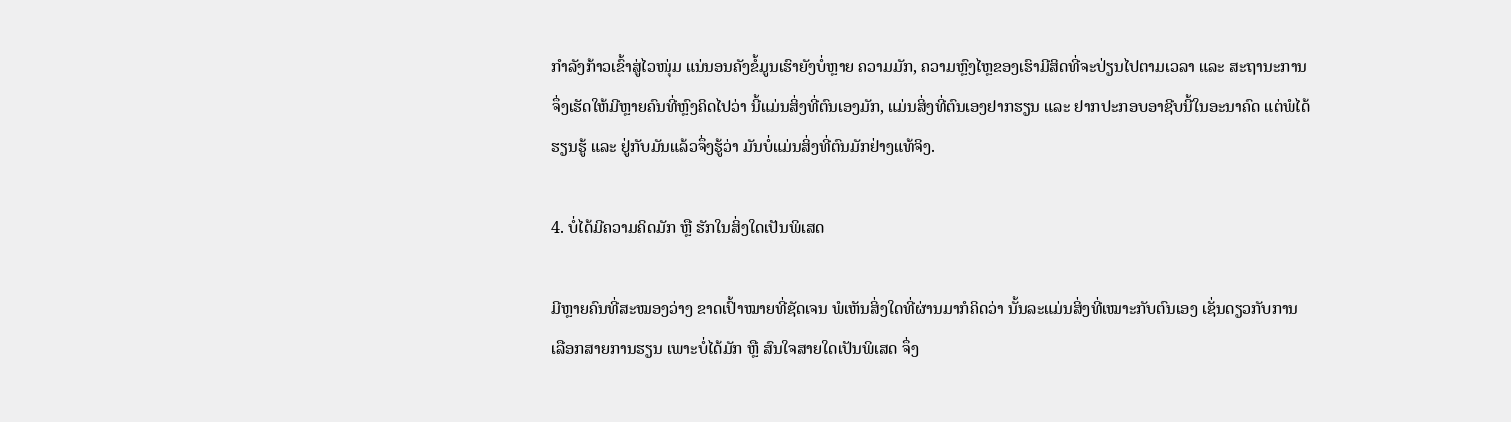ກຳລັງກ້າວເຂົ້າສູ່ໄວໜຸ່ມ ແນ່ນອນຄັງຂໍ້ມູນເຮົາຍັງບໍ່ຫຼາຍ ຄວາມມັກ, ຄວາມຫຼົງໄຫຼຂອງເຮົາມີສິດທີ່ຈະປ່ຽນໄປຕາມເວລາ ແລະ ສະຖານະການ ຈຶ່ງເຮັດໃຫ້ມີຫຼາຍຄົນທີ່ຫຼົງຄິດໄປວ່າ ນີ້ແມ່ນສິ່ງທີ່ຕົນເອງມັກ, ແມ່ນສິ່ງທີ່ຕົນເອງຢາກຮຽນ ແລະ ຢາກປະກອບອາຊີບນີ້ໃນອະນາຄົດ ແຕ່ພໍໄດ້ຮຽນຮູ້ ແລະ ຢູ່ກັບມັນແລ້ວຈຶ່ງຮູ້ວ່າ ມັນບໍ່ແມ່ນສິ່ງທີ່ຕົນມັກຢ່າງແທ້ຈິງ.

4. ບໍ່ໄດ້ມີຄວາມຄິດມັກ ຫຼື ຮັກໃນສິ່ງໃດເປັນພິເສດ

ມີຫຼາຍຄົນທີ່ສະໝອງວ່າງ ຂາດເປົ້າໝາຍທີ່ຊັດເຈນ ພໍເຫັນສິ່ງໃດທີ່ຜ່ານມາກໍຄິດວ່າ ນັ້ນລະແມ່ນສິ່ງທີ່ເໝາະກັບຕົນເອງ ເຊັ່ນດຽວກັບການເລືອກສາຍການຮຽນ ເພາະບໍ່ໄດ້ມັກ ຫຼື ສົນໃຈສາຍໃດເປັນພິເສດ ຈຶ່ງ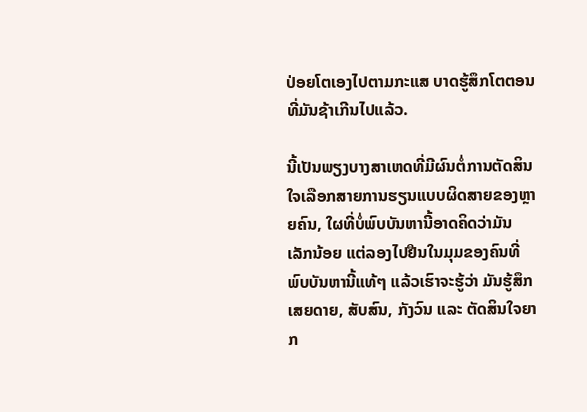ປ່ອຍໂຕເອງໄປຕາມກະແສ ບາດຮູ້ສຶກໂຕຕອນທີ່ມັນຊ້າເກີນໄປແລ້ວ.

ນີ້ເປັນພຽງບາງສາເຫດທີ່ມີຜົນຕໍ່ການຕັດສິນໃຈເລືອກສາຍການຮຽນແບບຜິດສາຍຂອງຫຼາຍຄົນ, ໃຜທີ່ບໍ່ພົບບັນຫານີ້ອາດຄິດວ່າມັນເລັກນ້ອຍ ແຕ່ລອງໄປຢືນໃນມຸມຂອງຄົນທີ່ພົບບັນຫານີ້ແທ້ໆ ແລ້ວເຮົາຈະຮູ້ວ່າ ມັນຮູ້ສຶກເສຍດາຍ, ສັບສົນ, ກັງວົນ ແລະ ຕັດສິນໃຈຍາກ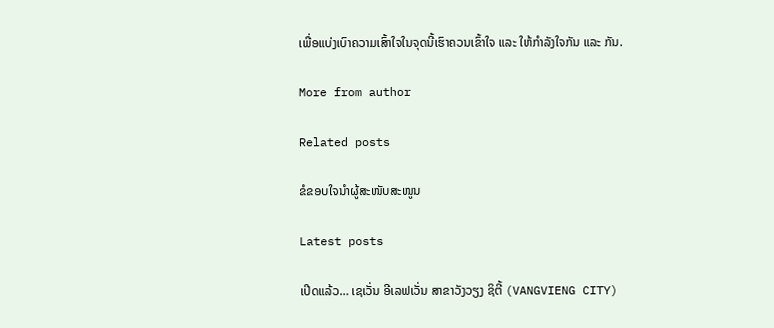ເພື່ອແບ່ງເບົາຄວາມເສົ້າໃຈໃນຈຸດນີ້ເຮົາຄວນເຂົ້າໃຈ ແລະ ໃຫ້ກຳລັງໃຈກັນ ແລະ ກັນ.

More from author

Related posts

ຂໍຂອບໃຈນຳຜູ້ສະໜັບສະໜູນ

Latest posts

ເປີດແລ້ວ… ເຊເວັ່ນ ອີເລຟເວັ່ນ ສາຂາວັງວຽງ ຊິຕີ້ (VANGVIENG CITY)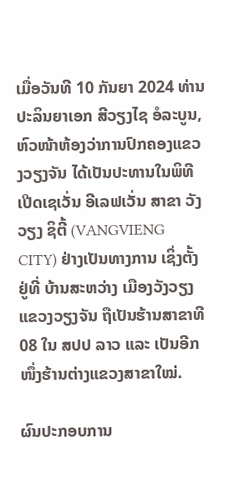ເມື່ອວັນທີ 10 ກັນຍາ 2024 ທ່ານ ປະລິນຍາເອກ ສີວຽງໄຊ ອໍລະບູນ, ຫົວໜ້າຫ້ອງວ່າການປົກຄອງແຂວງວຽງຈັນ ໄດ້ເປັນປະທານໃນພິທີເປີດເຊເວັ່ນ ອີເລຟເວັ່ນ ສາຂາ ວັງວຽງ ຊິຕີ້ (VANGVIENG CITY) ຢ່າງເປັນທາງການ ເຊິ່ງຕັ້ງຢູ່ທີ່ ບ້ານສະຫວ່າງ ເມືອງວັງວຽງ ແຂວງວຽງຈັນ ຖືເປັນຮ້ານສາຂາທີ 08 ໃນ ສປປ ລາວ ແລະ ເປັນອີກໜຶ່ງຮ້ານຕ່າງແຂວງສາຂາໃໝ່.

ຜົນປະກອບການ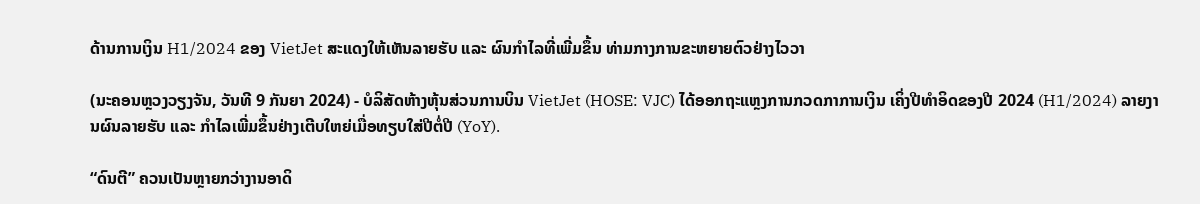ດ້ານການເງິນ H1/2024 ຂອງ VietJet ສະແດງໃຫ້ເຫັນລາຍຮັບ ແລະ ຜົນກຳໄລທີ່ເພີ່ມຂຶ້ນ ທ່າມກາງການຂະຫຍາຍຕົວຢ່າງໄວວາ

(ນະຄອນຫຼວງວຽງຈັນ, ວັນທີ 9 ກັນຍາ 2024) - ບໍລິສັດຫ້າງຫຸ້ນສ່ວນການບິນ VietJet (HOSE: VJC) ໄດ້ອອກຖະແຫຼງການກວດກາການເງິນ ເຄິ່ງປີທຳອິດຂອງປີ 2024 (H1/2024) ລາຍງານຜົນລາຍຮັບ ແລະ ກຳໄລເພີ່ມຂຶ້ນຢ່າງເຕີບໃຫຍ່ເມື່ອທຽບໃສ່ປີຕໍ່ປີ (YoY).

“ດົນຕີ” ຄວນເປັນຫຼາຍກວ່າງານອາດິ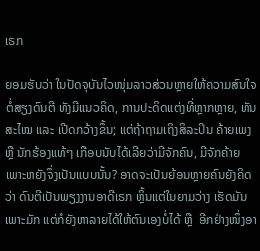ເຣກ

ຍອມຮັບວ່າ ໃນປັດຈຸບັນໄວໜຸ່ມລາວສ່ວນຫຼາຍໃຫ້ຄວາມສົນໃຈຕໍ່ສຽງດົນຕີ ທັງມີແນວຄິດ, ການປະດິດແຕ່ງທີ່ຫຼາກຫຼາຍ, ທັນສະໄໝ ແລະ ເປີດກວ້າງຂຶ້ນ; ແຕ່ຖ້າຖາມເຖິງສິລະປິນ ຄ້າຍເພງ ຫຼື ນັກຮ້ອງແທ້ໆ ເກືອບນັບໄດ້ເລີຍວ່າມີຈັກຄົນ, ມີຈັກຄ້າຍ ເພາະຫຍັງຈຶ່ງເປັນແບບນັ້ນ? ອາດຈະເປັນຍ້ອນຫຼາຍຄົນຍັງຄິດວ່າ ດົນຕີເປັນພຽງງານອາດີເຣກ ຫຼິ້ນແຕ່ໃນຍາມວ່າງ ເຮັດມັນເພາະມັກ ແຕ່ກໍຍັງຫາລາຍໄດ້ໃຫ້ຕົນເອງບໍ່ໄດ້ ຫຼື  ອີກຢ່າງໜຶ່ງອາ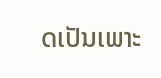ດເປັນເພາະ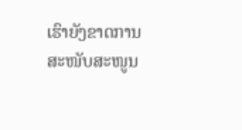ເຮົາຍັງຂາດການສະໜັບສະໜູນ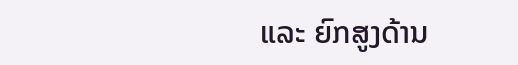ແລະ ຍົກສູງດ້ານ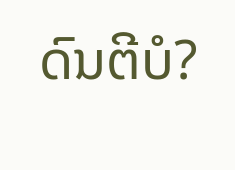ດົນຕີບໍ?